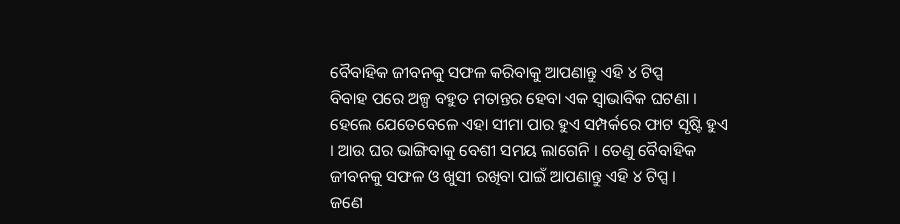ବୈବାହିକ ଜୀବନକୁ ସଫଳ କରିବାକୁ ଆପଣାନ୍ତୁ ଏହି ୪ ଟିପ୍ସ
ବିବାହ ପରେ ଅଳ୍ପ ବହୁତ ମତାନ୍ତର ହେବା ଏକ ସ୍ୱାଭାବିକ ଘଟଣା । ହେଲେ ଯେତେବେଳେ ଏହା ସୀମା ପାର ହୁଏ ସମ୍ପର୍କରେ ଫାଟ ସୃଷ୍ଟି ହୁଏ । ଆଉ ଘର ଭାଙ୍ଗିବାକୁ ବେଶୀ ସମୟ ଲାଗେନି । ତେଣୁ ବୈବାହିକ ଜୀବନକୁ ସଫଳ ଓ ଖୁସୀ ରଖିବା ପାଇଁ ଆପଣାନ୍ତୁ ଏହି ୪ ଟିପ୍ସ ।
ଜଣେ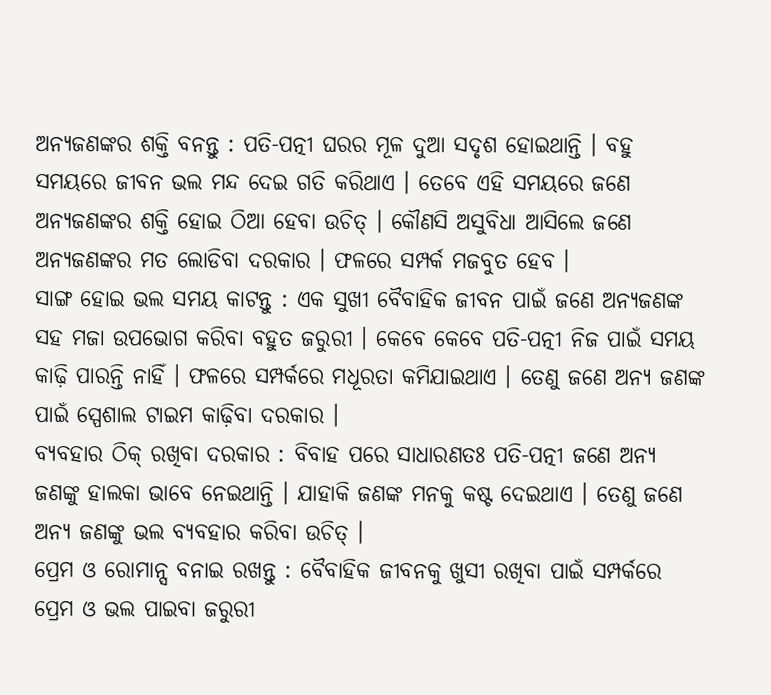ଅନ୍ୟଜଣଙ୍କର ଶକ୍ତି ବନନ୍ତୁ : ପତି-ପତ୍ନୀ ଘରର ମୂଳ ଦୁଆ ସଦୃଶ ହୋଇଥାନ୍ତି । ବହୁ ସମୟରେ ଜୀବନ ଭଲ ମନ୍ଦ ଦେଇ ଗତି କରିଥାଏ । ତେବେ ଏହି ସମୟରେ ଜଣେ ଅନ୍ୟଜଣଙ୍କର ଶକ୍ତି ହୋଇ ଠିଆ ହେବା ଉଚିତ୍ । କୌଣସି ଅସୁବିଧା ଆସିଲେ ଜଣେ ଅନ୍ୟଜଣଙ୍କର ମତ ଲୋଡିବା ଦରକାର । ଫଳରେ ସମ୍ପର୍କ ମଜବୁତ ହେବ ।
ସାଙ୍ଗ ହୋଇ ଭଲ ସମୟ କାଟନ୍ତୁ : ଏକ ସୁଖୀ ବୈବାହିକ ଜୀବନ ପାଇଁ ଜଣେ ଅନ୍ୟଜଣଙ୍କ ସହ ମଜା ଉପଭୋଗ କରିବା ବହୁତ ଜରୁରୀ । କେବେ କେବେ ପତି-ପତ୍ନୀ ନିଜ ପାଇଁ ସମୟ କାଢ଼ି ପାରନ୍ତି ନାହିଁ । ଫଳରେ ସମ୍ପର୍କରେ ମଧୂରତା କମିଯାଇଥାଏ । ତେଣୁ ଜଣେ ଅନ୍ୟ ଜଣଙ୍କ ପାଇଁ ସ୍ପେଶାଲ ଟାଇମ କାଢ଼ିବା ଦରକାର ।
ବ୍ୟବହାର ଠିକ୍ ରଖିବା ଦରକାର : ବିବାହ ପରେ ସାଧାରଣତଃ ପତି-ପତ୍ନୀ ଜଣେ ଅନ୍ୟ ଜଣଙ୍କୁ ହାଲକା ଭାବେ ନେଇଥାନ୍ତି । ଯାହାକି ଜଣଙ୍କ ମନକୁ କଷ୍ଟ ଦେଇଥାଏ । ତେଣୁ ଜଣେ ଅନ୍ୟ ଜଣଙ୍କୁ ଭଲ ବ୍ୟବହାର କରିବା ଉଚିତ୍ ।
ପ୍ରେମ ଓ ରୋମାନ୍ସ ବନାଇ ରଖନ୍ତୁ : ବୈବାହିକ ଜୀବନକୁ ଖୁସୀ ରଖିବା ପାଇଁ ସମ୍ପର୍କରେ ପ୍ରେମ ଓ ଭଲ ପାଇବା ଜରୁରୀ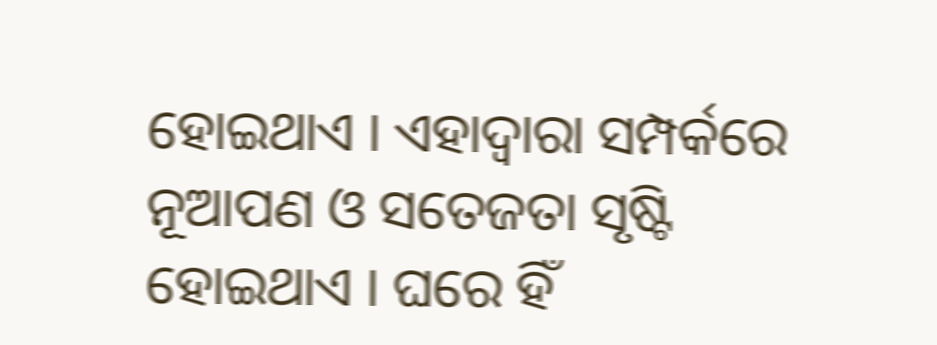ହୋଇଥାଏ । ଏହାଦ୍ୱାରା ସମ୍ପର୍କରେ ନୂଆପଣ ଓ ସତେଜତା ସୃଷ୍ଟି ହୋଇଥାଏ । ଘରେ ହିଁ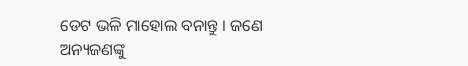ଡେଟ ଭଳି ମାହୋଲ ବନାନ୍ତୁ । ଜଣେ ଅନ୍ୟଜଣଙ୍କୁ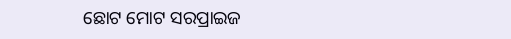ଛୋଟ ମୋଟ ସରପ୍ରାଇଜ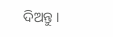ଦିଅନ୍ତୁ ।